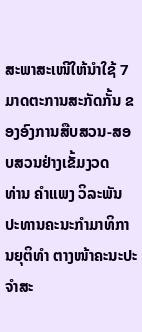ສະພາສະເໜີໃຫ້ນຳໃຊ້ 7 ມາດຕະການສະກັດກັ້ນ ຂອງອົງການສືບສວນ-ສອບສວນຢ່າງເຂັ້ມງວດ
ທ່ານ ຄຳແພງ ວິລະພັນ ປະທານຄະນະກຳມາທິການຍຸຕິທຳ ຕາງໜ້າຄະນະປະຈຳສະ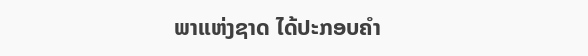ພາແຫ່ງຊາດ ໄດ້ປະກອບຄຳ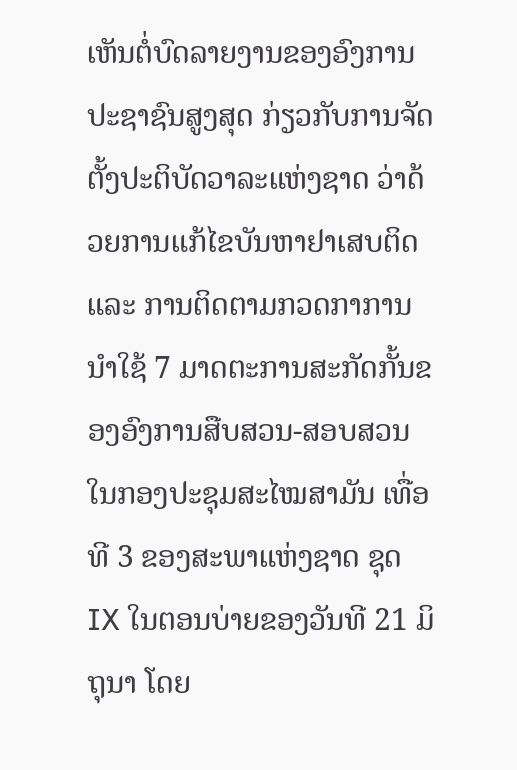ເຫັນຕໍ່ບົດລາຍງານຂອງອົງການປະຊາຊົນສູງສຸດ ກ່ຽວກັບການຈັດຕັ້ງປະຕິບັດວາລະແຫ່ງຊາດ ວ່າດ້ວຍການແກ້ໄຂບັນຫາຢາເສບຕິດ ແລະ ການຕິດຕາມກວດກາການນຳໃຊ້ 7 ມາດຕະການສະກັດກັ້ນຂອງອົງການສືບສວນ-ສອບສວນ ໃນກອງປະຊຸມສະໄໝສາມັນ ເທື່ອທີ 3 ຂອງສະພາແຫ່ງຊາດ ຊຸດ IX ໃນຕອນບ່າຍຂອງວັນທີ 21 ມິຖຸນາ ໂດຍ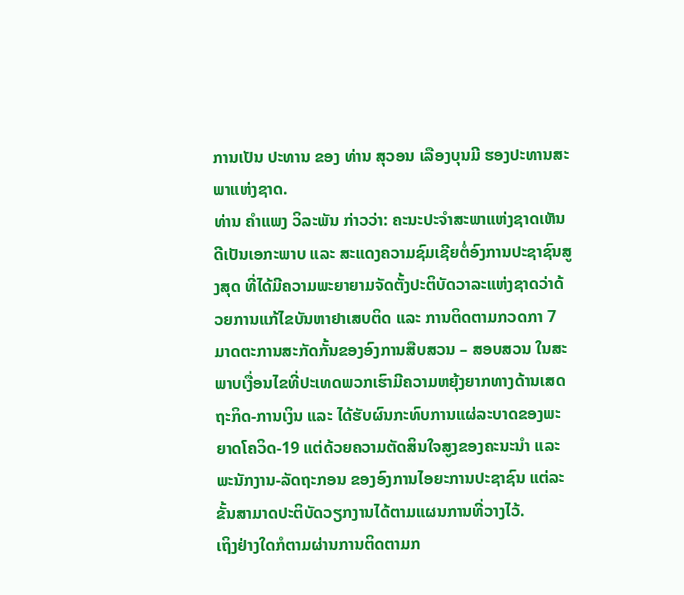ການເປັນ ປະທານ ຂອງ ທ່ານ ສຸວອນ ເລືອງບຸນມີ ຮອງປະທານສະພາແຫ່ງຊາດ.
ທ່ານ ຄຳແພງ ວິລະພັນ ກ່າວວ່າ: ຄະນະປະຈຳສະພາແຫ່ງຊາດເຫັນດີເປັນເອກະພາບ ແລະ ສະແດງຄວາມຊົມເຊີຍຕໍ່ອົງການປະຊາຊົນສູງສຸດ ທີ່ໄດ້ມີຄວາມພະຍາຍາມຈັດຕັ້ງປະຕິບັດວາລະແຫ່ງຊາດວ່າດ້ວຍການແກ້ໄຂບັນຫາຢາເສບຕິດ ແລະ ການຕິດຕາມກວດກາ 7 ມາດຕະການສະກັດກັ້ນຂອງອົງການສືບສວນ – ສອບສວນ ໃນສະພາບເງື່ອນໄຂທີ່ປະເທດພວກເຮົາມີຄວາມຫຍຸ້ງຍາກທາງດ້ານເສດ ຖະກິດ-ການເງິນ ແລະ ໄດ້ຮັບຜົນກະທົບການແຜ່ລະບາດຂອງພະຍາດໂຄວິດ-19 ແຕ່ດ້ວຍຄວາມຕັດສິນໃຈສູງຂອງຄະນະນຳ ແລະ ພະນັກງານ-ລັດຖະກອນ ຂອງອົງການໄອຍະການປະຊາຊົນ ແຕ່ລະຂັ້ນສາມາດປະຕິບັດວຽກງານໄດ້ຕາມແຜນການທີ່ວາງໄວ້.
ເຖິງຢ່າງໃດກໍຕາມຜ່ານການຕິດຕາມກ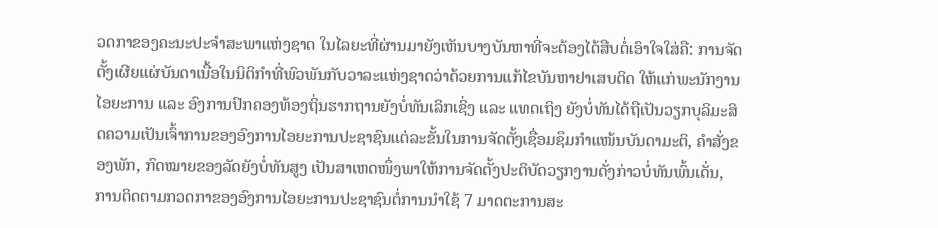ວດກາຂອງຄະນະປະຈຳສະພາແຫ່ງຊາດ ໃນໄລຍະທີ່ຜ່ານມາຍັງເຫັນບາງບັນຫາທີ່ຈະຕ້ອງໄດ້ສືບຕໍ່ເອົາໃຈໃສ່ຄື: ການຈັດຕັ້ງເຜີຍແຜ່ບັນດາເນື້ອໃນນິຕິກຳທີ່ພົວພັນກັບວາລະແຫ່ງຊາດວ່າດ້ວຍການແກ້ໄຂບັນຫາຢາເສບຕິດ ໃຫ້ແກ່ພະນັກງານໄອຍະການ ແລະ ອົງການປົກຄອງທ້ອງຖິ່ນຮາກຖານຍັງບໍ່ທັນເລິກເຊິ່ງ ແລະ ແທດເຖິງ ຍັງບໍ່ທັນໄດ້ຖືເປັນວຽກບຸລິມະສິດຄວາມເປັນເຈົ້າການຂອງອົງການໄອຍະການປະຊາຊົນແຕ່ລະຂັ້ນໃນການຈັດຕັ້ງເຊື່ອມຊຶມກຳແໜ້ນບັນດາມະຕິ, ຄຳສັ່ງຂອງພັກ, ກົດໝາຍຂອງລັດຍັງບໍ່ທັນສູງ ເປັນສາເຫດໜຶ່ງພາໃຫ້ການຈັດຕັ້ງປະຕິບັດວຽກງານດັ່ງກ່າວບໍ່ທັນພົ້ນເດັ່ນ, ການຕິດຕາມກວດກາຂອງອົງການໄອຍະການປະຊາຊົນຕໍ່ການນຳໃຊ້ 7 ມາດຕະການສະ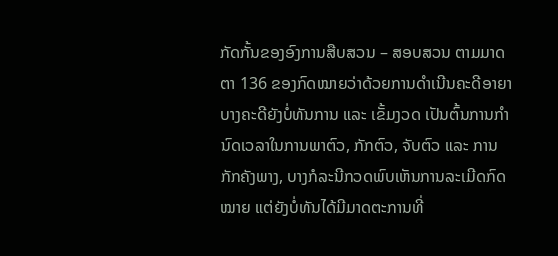ກັດກັ້ນຂອງອົງການສືບສວນ – ສອບສວນ ຕາມມາດຕາ 136 ຂອງກົດໝາຍວ່າດ້ວຍການດຳເນີນຄະດີອາຍາບາງຄະດີຍັງບໍ່ທັນການ ແລະ ເຂັ້ມງວດ ເປັນຕົ້ນການກຳນົດເວລາໃນການພາຕົວ, ກັກຕົວ, ຈັບຕົວ ແລະ ການກັກຄັງພາງ, ບາງກໍລະນີກວດພົບເຫັນການລະເມີດກົດໝາຍ ແຕ່ຍັງບໍ່ທັນໄດ້ມີມາດຕະການທີ່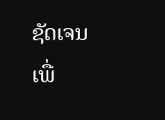ຊັດເຈນເພື່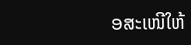ອສະເໜີໃຫ້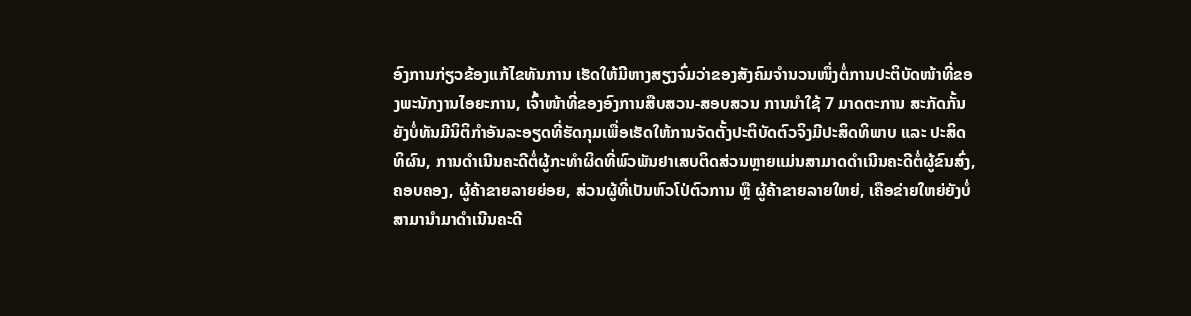ອົງການກ່ຽວຂ້ອງແກ້ໄຂທັນການ ເຮັດໃຫ້ມີຫາງສຽງຈົ່ມວ່າຂອງສັງຄົມຈຳນວນໜຶ່ງຕໍ່ການປະຕິບັດໜ້າທີ່ຂອງພະນັກງານໄອຍະການ, ເຈົ້າໜ້າທີ່ຂອງອົງການສືບສວນ-ສອບສວນ ການນຳໃຊ້ 7 ມາດຕະການ ສະກັດກັ້ນຍັງບໍ່ທັນມີນິຕິກຳອັນລະອຽດທີ່ຮັດກຸມເພື່ອເຮັດໃຫ້ການຈັດຕັ້ງປະຕິບັດຕົວຈິງມີປະສິດທິພາບ ແລະ ປະສິດທິຜົນ, ການດຳເນີນຄະດີຕໍ່ຜູ້ກະທຳຜິດທີ່ພົວພັນຢາເສບຕິດສ່ວນຫຼາຍແມ່ນສາມາດດຳເນີນຄະດີຕໍ່ຜູ້ຂົນສົ່ງ, ຄອບຄອງ, ຜູ້ຄ້າຂາຍລາຍຍ່ອຍ, ສ່ວນຜູ້ທີ່ເປັນຫົວໂປ່ຕົວການ ຫຼື ຜູ້ຄ້າຂາຍລາຍໃຫຍ່, ເຄືອຂ່າຍໃຫຍ່ຍັງບໍ່ສາມານຳມາດຳເນີນຄະດີ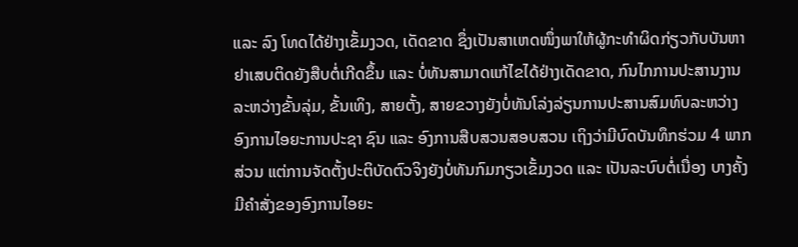ແລະ ລົງ ໂທດໄດ້ຢ່າງເຂັ້ມງວດ, ເດັດຂາດ ຊຶ່ງເປັນສາເຫດໜຶ່ງພາໃຫ້ຜູ້ກະທຳຜິດກ່ຽວກັບບັນຫາຢາເສບຕິດຍັງສືບຕໍ່ເກີດຂຶ້ນ ແລະ ບໍ່ທັນສາມາດແກ້ໄຂໄດ້ຢ່າງເດັດຂາດ, ກົນໄກການປະສານງານລະຫວ່າງຂັ້ນລຸ່ມ, ຂັ້ນເທິງ, ສາຍຕັ້ງ, ສາຍຂວາງຍັງບໍ່ທັນໂລ່ງລ່ຽນການປະສານສົມທົບລະຫວ່າງອົງການໄອຍະການປະຊາ ຊົນ ແລະ ອົງການສືບສວນສອບສວນ ເຖິງວ່າມີບົດບັນທຶກຮ່ວມ 4 ພາກສ່ວນ ແຕ່ການຈັດຕັ້ງປະຕິບັດຕົວຈິງຍັງບໍ່ທັນກົມກຽວເຂັ້ມງວດ ແລະ ເປັນລະບົບຕໍ່ເນື່ອງ ບາງຄັ້ງມີຄຳສັ່ງຂອງອົງການໄອຍະ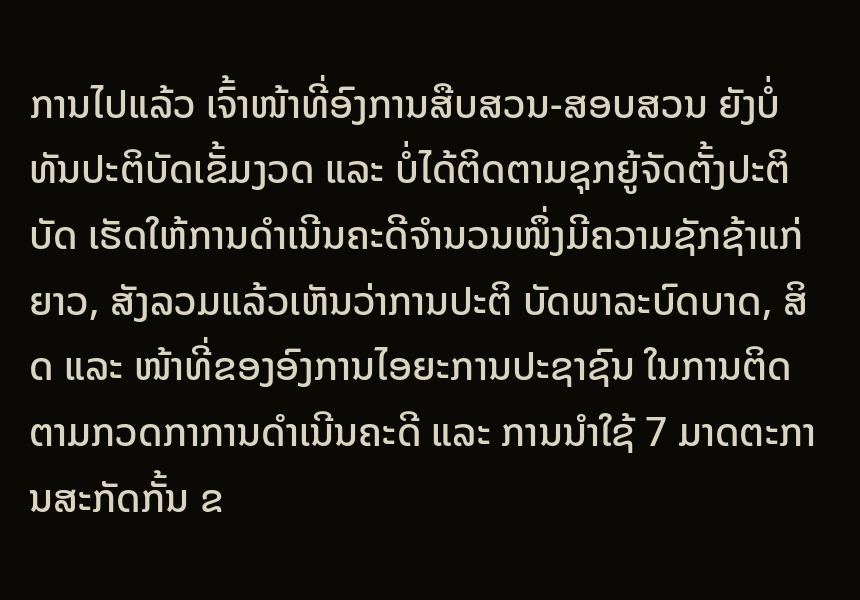ການໄປແລ້ວ ເຈົ້າໜ້າທີ່ອົງການສືບສວນ-ສອບສວນ ຍັງບໍ່ທັນປະຕິບັດເຂັ້ມງວດ ແລະ ບໍ່ໄດ້ຕິດຕາມຊຸກຍູ້ຈັດຕັ້ງປະຕິບັດ ເຮັດໃຫ້ການດຳເນີນຄະດີຈຳນວນໜຶ່ງມີຄວາມຊັກຊ້າແກ່ຍາວ, ສັງລວມແລ້ວເຫັນວ່າການປະຕິ ບັດພາລະບົດບາດ, ສິດ ແລະ ໜ້າທີ່ຂອງອົງການໄອຍະການປະຊາຊົນ ໃນການຕິດຕາມກວດກາການດຳເນີນຄະດີ ແລະ ການນຳໃຊ້ 7 ມາດຕະການສະກັດກັ້ນ ຂ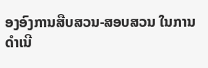ອງອົງການສືບສວນ-ສອບສວນ ໃນການດຳເນີ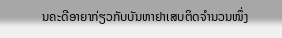ນຄະດີອາຍາກ່ຽວກັບບັນຫາຢາເສບຕິດຈຳນວນໜຶ່ງ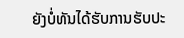ຍັງບໍ່ທັນໄດ້ຮັບການຮັບປະ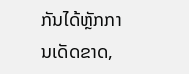ກັນໄດ້ຫຼັກການເດັດຂາດ,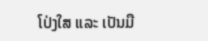ໂປ່ງໃສ ແລະ ເປັນມື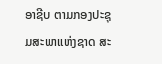ອາຊີບ ຕາມກອງປະຊຸມສະພາແຫ່ງຊາດ ສະ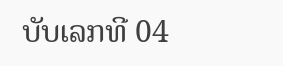ບັບເລກທີ 04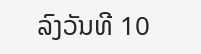ລົງວັນທີ 10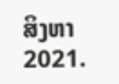ສິງຫາ 2021.